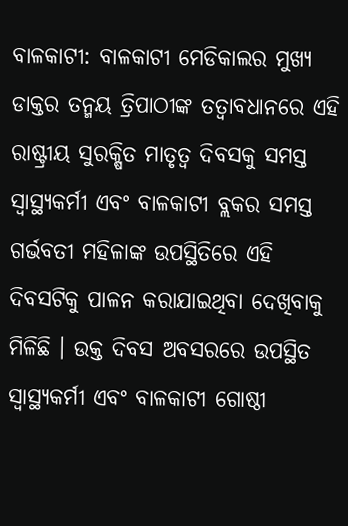ବାଳକାଟୀ: ବାଳକାଟୀ ମେଡିକାଲର ମୁଖ୍ୟ ଡାକ୍ତର ତନ୍ମୟ ତ୍ରିପାଠୀଙ୍କ ତତ୍ୱାବଧାନରେ ଏହି ରାଷ୍ଟ୍ରୀୟ ସୁରକ୍ଷିତ ମାତୃତ୍ୱ ଦିବସକୁ ସମସ୍ତ ସ୍ୱାସ୍ଥ୍ୟକର୍ମୀ ଏବଂ ବାଳକାଟୀ ବ୍ଲକର ସମସ୍ତ ଗର୍ଭବତୀ ମହିଳାଙ୍କ ଉପସ୍ଥିତିରେ ଏହି ଦିବସଟିକୁ ପାଳନ କରାଯାଇଥିବା ଦେଖିବାକୁ ମିଳିଛି । ଉକ୍ତ ଦିବସ ଅବସରରେ ଉପସ୍ଥିତ ସ୍ୱାସ୍ଥ୍ୟକର୍ମୀ ଏବଂ ବାଳକାଟୀ ଗୋଷ୍ଠୀ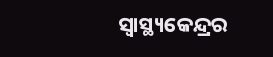ସ୍ୱାସ୍ଥ୍ୟକେନ୍ଦ୍ରର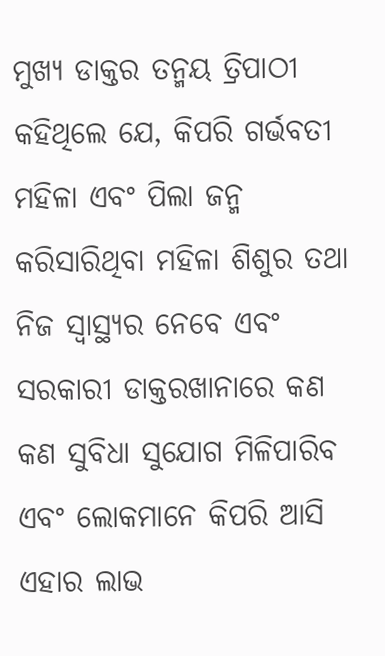ମୁଖ୍ୟ ଡାକ୍ତର ତନ୍ମୟ ତ୍ରିପାଠୀ କହିଥିଲେ ଯେ, କିପରି ଗର୍ଭବତୀ ମହିଳା ଏବଂ ପିଲା ଜନ୍ମ କରିସାରିଥିବା ମହିଳା ଶିଶୁର ତଥା ନିଜ ସ୍ୱାସ୍ଥ୍ୟର ନେବେ ଏବଂ ସରକାରୀ ଡାକ୍ତରଖାନାରେ କଣ କଣ ସୁବିଧା ସୁଯୋଗ ମିଳିପାରିବ ଏବଂ ଲୋକମାନେ କିପରି ଆସି ଏହାର ଲାଭ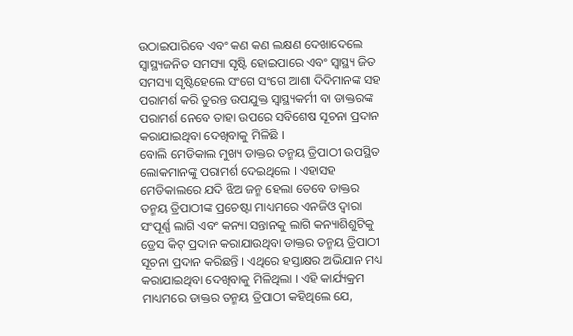ଉଠାଇପାରିବେ ଏବଂ କଣ କଣ ଲକ୍ଷଣ ଦେଖାଦେଲେ ସ୍ୱାସ୍ଥ୍ୟଜନିତ ସମସ୍ୟା ସୃଷ୍ଟି ହୋଇପାରେ ଏବଂ ସ୍ୱାସ୍ଥ୍ୟ ଜିତ ସମସ୍ୟା ସୃଷ୍ଟିହେଲେ ସଂଗେ ସଂଗେ ଆଶା ଦିଦିମାନଙ୍କ ସହ ପରାମର୍ଶ କରି ତୁରନ୍ତ ଉପଯୁକ୍ତ ସ୍ୱାସ୍ଥ୍ୟକର୍ମୀ ବା ଡାକ୍ତରଙ୍କ ପରାମର୍ଶ ନେବେ ତାହା ଉପରେ ସବିଶେଷ ସୂଚନା ପ୍ରଦାନ କରାଯାଇଥିବା ଦେଖିବାକୁ ମିଳିଛି ।
ବୋଲି ମେଡିକାଲ ମୁଖ୍ୟ ଡାକ୍ତର ତନ୍ମୟ ତ୍ରିପାଠୀ ଉପସ୍ଥିତ ଲୋକମାନଙ୍କୁ ପରାମର୍ଶ ଦେଇଥିଲେ । ଏହାସହ ମେଡିକାଲରେ ଯଦି ଝିଅ ଜନ୍ମ ହେଲା ତେବେ ଡାକ୍ତର ତନ୍ମୟ ତ୍ରିପାଠୀଙ୍କ ପ୍ରଚେଷ୍ଟା ମାଧ୍ୟମରେ ଏନଜିଓ ଦ୍ୱାରା ସଂପୂର୍ଣ୍ଣ ଲାଗି ଏବଂ କନ୍ୟା ସନ୍ତାନକୁ ଲାଗି କନ୍ୟାଶିଶୁଟିକୁ ଡ୍ରେସ କିଟ୍ ପ୍ରଦାନ କରାଯାଉଥିବା ଡାକ୍ତର ତନ୍ମୟ ତ୍ରିପାଠୀ ସୂଚନା ପ୍ରଦାନ କରିଛନ୍ତି । ଏଥିରେ ହସ୍ତାକ୍ଷର ଅଭିଯାନ ମଧ୍ୟ କରାଯାଇଥିବା ଦେଖିବାକୁ ମିଳିଥିଲା । ଏହି କାର୍ଯ୍ୟକ୍ରମ ମାଧ୍ୟମରେ ଡାକ୍ତର ତନ୍ମୟ ତ୍ରିପାଠୀ କହିଥିଲେ ଯେ,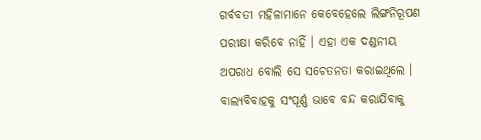ଗର୍ବବତୀ ମହିଳାମାନେ କେବେହେଲେ ଲିଙ୍ଗନିରୂପଣ ପରୀକ୍ଷା କରିବେ ନାହିଁ । ଏହା ଏକ ଦଣ୍ଡନୀୟ ଅପରାଧ ବୋଲି ସେ ସଚେତନତା କରାଇଥିଲେ । ବାଲ୍ୟବିବାହକୁ ସଂପୂର୍ଣ୍ଣ ଭାବେ ବନ୍ଦ କରାଯିବାକୁ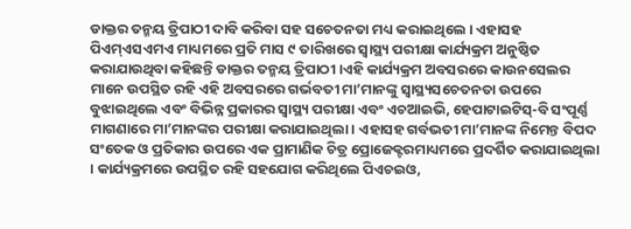ଡାକ୍ତର ତନ୍ମୟ ତ୍ରିପାଠୀ ଦାବି କରିବା ସହ ସଚେତନତା ମଧ୍ୟ କରାଇଥିଲେ । ଏହାସହ ପିଏମ୍ଏସଏମଏ ମାଧ୍ୟମରେ ପ୍ରତି ମାସ ୯ ତାରିଖରେ ସ୍ୱାସ୍ଥ୍ୟ ପରୀକ୍ଷା କାର୍ଯ୍ୟକ୍ରମ ଅନୁଷ୍ଠିତ କରାଯାଉଥିବା କହିଛନ୍ତି ଡାକ୍ତର ତନ୍ମୟ ତ୍ରିପାଠୀ ।ଏହି କାର୍ଯ୍ୟକ୍ରମ ଅବସରରେ କାଉନସେଲର ମାନେ ଉପସ୍ଥିତ ରହି ଏହି ଅବସରରେ ଗର୍ଭବତୀ ମା’ମାନଙ୍କୁ ସ୍ୱାସ୍ଥ୍ୟସଚେତନତା ଉପରେ ବୁଝାଇଥିଲେ ଏବଂ ବିଭିନ୍ନ ପ୍ରକାରର ସ୍ୱାସ୍ଥ୍ୟ ପରୀକ୍ଷା ଏବଂ ଏଚଆଇଭି, ହେପାଟାଇଟିସ୍-ବି ସଂପୂର୍ଣ୍ଣ ମାଗଣାରେ ମା’ମାନଙ୍କର ପରୀକ୍ଷା କରାଯାଇଥିଲା । ଏହାସହ ଗର୍ବଭତୀ ମା’ମାନଙ୍କ ନିମେନ୍ତ ବିପଦ ସଂତେକ ଓ ପ୍ରତିକାର ଉପରେ ଏକ ପ୍ରାମାଣିକ ଚିତ୍ର ପ୍ରୋଜେକ୍ଟରମାଧ୍ୟମରେ ପ୍ରଦର୍ଶିତ କରାଯାଇଥିଲା । କାର୍ଯ୍ୟକ୍ରମରେ ଉପସ୍ଥିତ ରହି ସହଯୋଗ କରିଥିଲେ ପିଏଚଇଓ,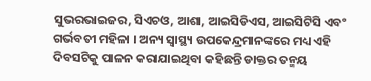ସୁଭରଭାଇଜର, ସିଏଚଓ, ଆଶା, ଆଇସିଡିଏସ, ଆଇସିଟିସି ଏବଂ ଗର୍ଭବତୀ ମହିଳା । ଅନ୍ୟ ସ୍ୱାସ୍ଥ୍ୟ ଉପକେନ୍ଦ୍ରମାନଙ୍କରେ ମଧ୍ୟ ଏହି ଦିବସଟିକୁ ପାଳନ କରାଯାଇଥିବା କହିଛନ୍ତି ଡାକ୍ତର ତନ୍ମୟ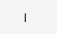।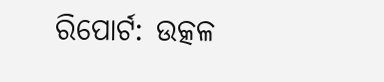ରିପୋର୍ଟ: ଉତ୍କଳ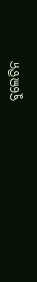ବୁଲେଟିନ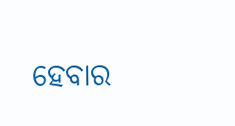ହେବାର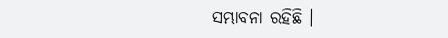ସମ୍ଭାବନା ରହିଛି ।